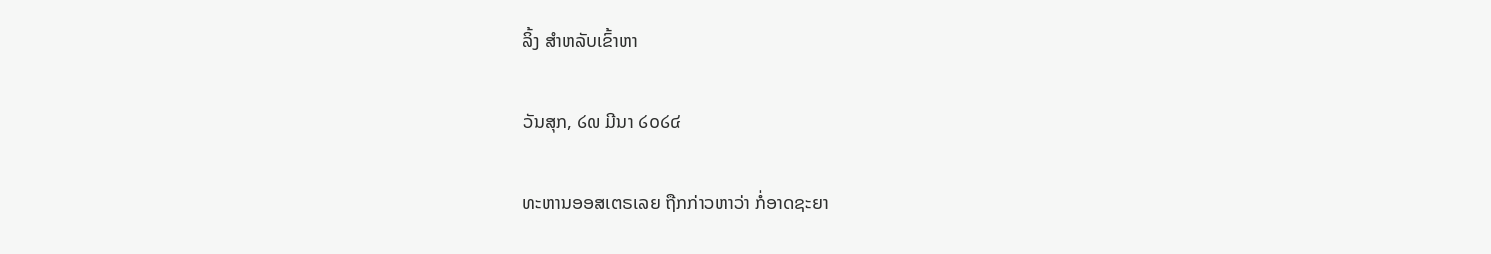ລິ້ງ ສຳຫລັບເຂົ້າຫາ

ວັນສຸກ, ໒໙ ມີນາ ໒໐໒໔

ທະຫານອອສເຕຣເລຍ ຖືກກ່າວຫາວ່າ ກໍ່ອາດຊະຍາ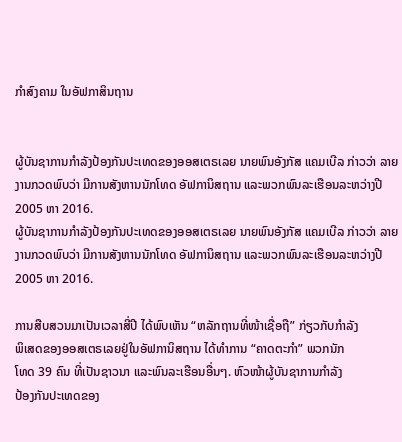ກຳສົງຄາມ ໃນອັຟກາສິນຖານ


ຜູ້ບັນຊາການກຳລັງປ້ອງກັນປະເທດຂອງອອສເຕຣເລຍ ນາຍພົນອັງກັສ ແຄມເບີລ ກ່າວວ່າ ລາຍງານກວດພົບວ່າ ມີການສັງຫານນັກໂທດ ອັຟການິສຖານ ແລະພວກພົນລະເຮືອນລະຫວ່າງປີ 2005 ຫາ 2016.
ຜູ້ບັນຊາການກຳລັງປ້ອງກັນປະເທດຂອງອອສເຕຣເລຍ ນາຍພົນອັງກັສ ແຄມເບີລ ກ່າວວ່າ ລາຍງານກວດພົບວ່າ ມີການສັງຫານນັກໂທດ ອັຟການິສຖານ ແລະພວກພົນລະເຮືອນລະຫວ່າງປີ 2005 ຫາ 2016.

ການສືບສວນມາເປັນເວລາສີ່ປີ ໄດ້ພົບເຫັນ “ຫລັກຖານທີ່ໜ້າເຊື່ອຖື” ກ່ຽວກັບກຳລັງ
ພິເສດຂອງອອສເຕຣເລຍຢູ່ໃນອັຟການິສຖານ ໄດ້ທຳການ “ຄາດຕະກຳ” ພວກນັກ
ໂທດ 39 ຄົນ ທີ່ເປັນຊາວນາ ແລະພົນລະເຮືອນອື່ນໆ. ຫົວໜ້າຜູ້ບັນຊາການກຳລັງ
ປ້ອງກັນປະເທດຂອງ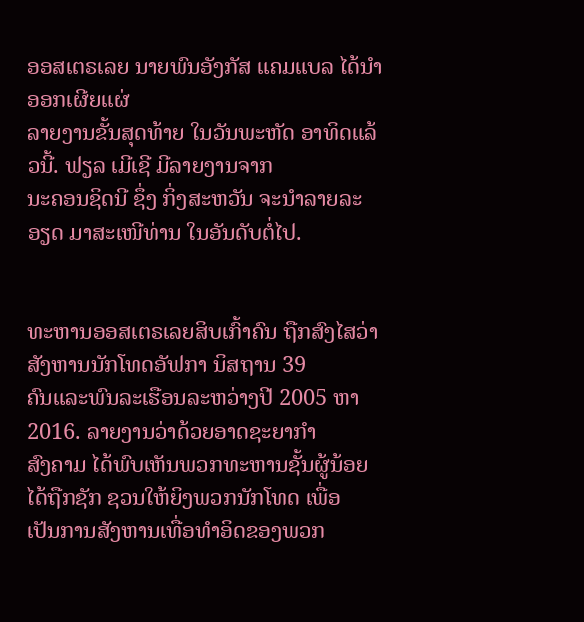ອອສເຕຣເລຍ ນາຍພົນອັງກັສ ແຄມແບລ ໄດ້ນຳອອກເຜີຍແຜ່
ລາຍງານຂັ້ນສຸດທ້າຍ ໃນວັນພະຫັດ ອາທິດແລ້ວນີ້. ຟຽລ ເມີເຊີ ມີລາຍງານຈາກ
ນະຄອນຊິດນີ ຊຶ່ງ ກິ່ງສະຫວັນ ຈະນຳລາຍລະອຽດ ມາສະເໜີທ່ານ ໃນອັນດັບຕໍ່ໄປ.


ທະຫານອອສເຕຣເລຍສິບເກົ້າຄົນ ຖືກສົງໄສວ່າ ສັງຫານນັກໂທດອັຟກາ ນິສຖານ 39
ຄົນແລະພົນລະເຮືອນລະຫວ່າງປີ 2005 ຫາ 2016. ລາຍງານວ່າດ້ວຍອາດຊະຍາກຳ
ສົງຄາມ ໄດ້ພົບເຫັນພວກທະຫານຊັ້ນຜູ້ນ້ອຍໄດ້ຖືກຊັກ ຊວນໃຫ້ຍິງພວກນັກໂທດ ເພື່ອ
ເປັນການສັງຫານເທື່ອທຳອິດຂອງພວກ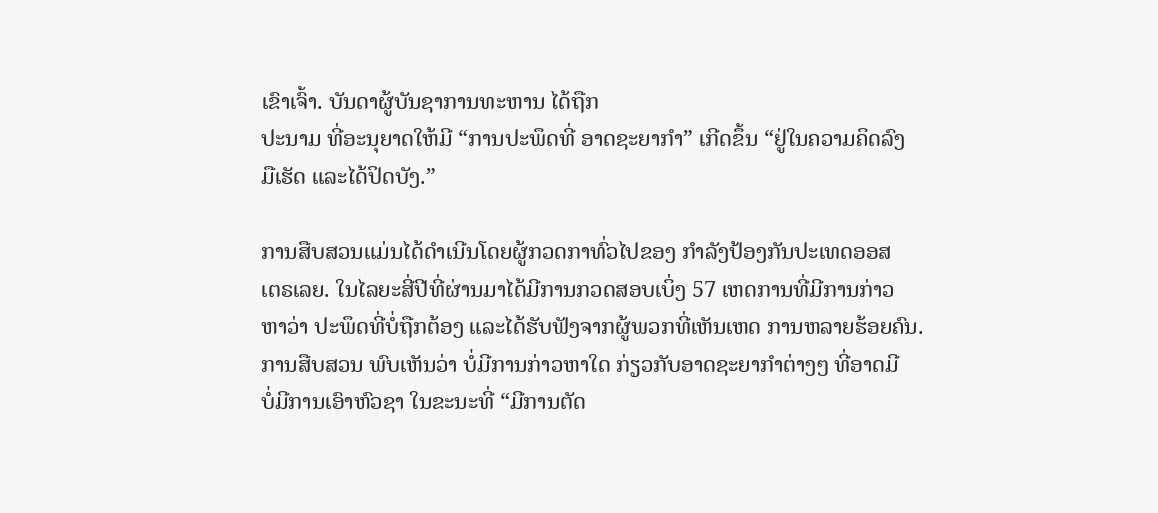ເຂົາເຈົ້າ. ບັນດາຜູ້ບັນຊາການທະຫານ ໄດ້ຖືກ
ປະນາມ ທີ່ອະນຸຍາດໃຫ້ມີ “ການປະພຶດທີ່ ອາດຊະຍາກຳ” ເກີດຂຶ້ນ “ຢູ່ໃນຄວາມຄິດລົງ
ມືເຮັດ ແລະໄດ້ປິດບັງ.”

ການສືບສວນແມ່ນໄດ້ດໍາເນີນໂດຍຜູ້ກວດກາທົ່ວໄປຂອງ ກຳລັງປ້ອງກັນປະເທດອອສ
ເຕຣເລຍ. ໃນໄລຍະສີ່ປີທີ່ຜ່ານມາໄດ້ມີການກວດສອບເບິ່ງ 57 ເຫດການທີ່ມີການກ່າວ
ຫາວ່າ ປະພຶດທີ່ບໍ່ຖືກຕ້ອງ ແລະໄດ້ຮັບຟັງຈາກຜູ້ພວກທີ່ເຫັນເຫດ ການຫລາຍຮ້ອຍຄົນ.
ການສືບສວນ ພົບເຫັນວ່າ ບໍ່ມີການກ່າວຫາໃດ ກ່ຽວກັບອາດຊະຍາກຳຕ່າງໆ ທີ່ອາດມີ
ບໍ່ມີການເອົາຫົວຊາ ໃນຂະນະທີ່ “ມີການຕັດ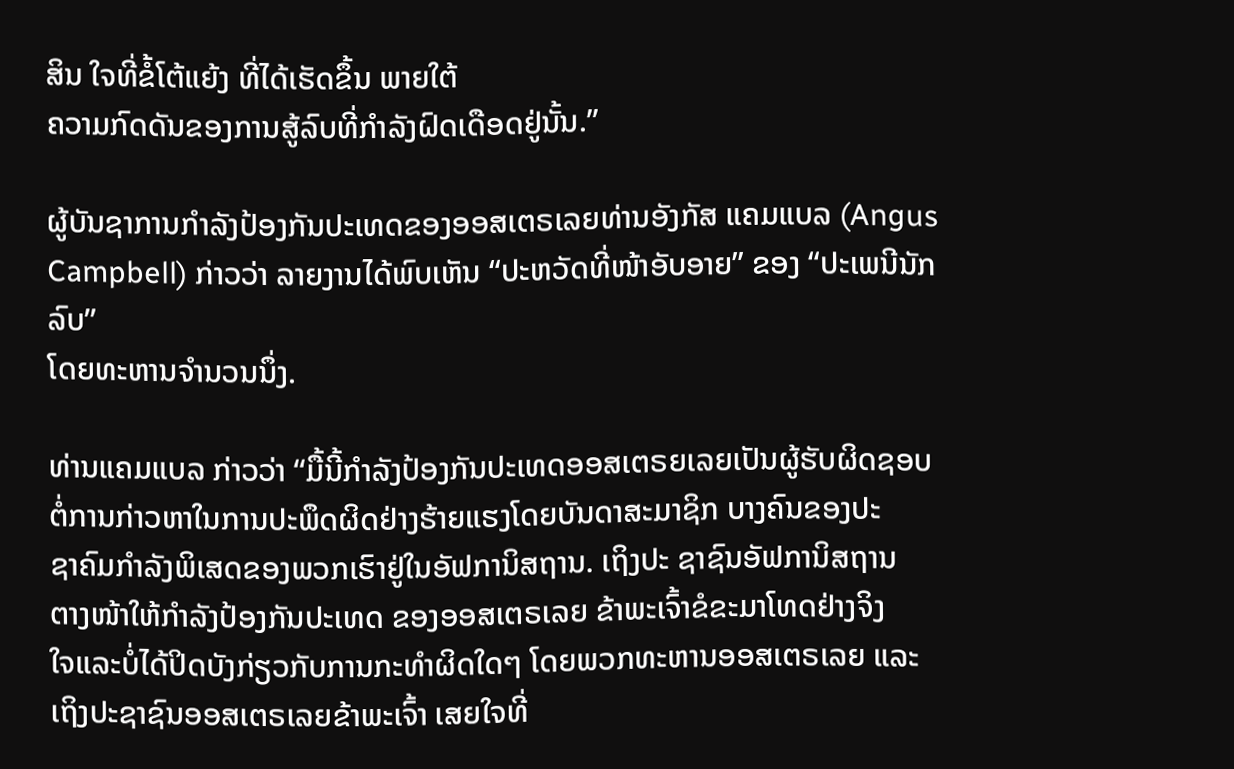ສິນ ໃຈທີ່ຂໍ້ໂຕ້ແຍ້ງ ທີ່ໄດ້ເຮັດຂຶ້ນ ພາຍໃຕ້
ຄວາມກົດດັນຂອງການສູ້ລົບທີ່ກຳລັງຝົດເດືອດຢູ່ນັ້ນ.”

ຜູ້ບັນຊາການກຳລັງປ້ອງກັນປະເທດຂອງອອສເຕຣເລຍທ່ານອັງກັສ ແຄມແບລ (Angus Campbell) ກ່າວວ່າ ລາຍງານໄດ້ພົບເຫັນ “ປະຫວັດທີ່ໜ້າອັບອາຍ” ຂອງ “ປະເພນີນັກ
ລົບ”
ໂດຍທະຫານຈຳນວນນຶ່ງ.

ທ່ານແຄມແບລ ກ່າວວ່າ “ມື້ນີ້ກຳລັງປ້ອງກັນປະເທດອອສເຕຣຍເລຍເປັນຜູ້ຮັບຜິດຊອບ
ຕໍ່ການກ່າວຫາໃນການປະພຶດຜິດຢ່າງຮ້າຍແຮງໂດຍບັນດາສະມາຊິກ ບາງຄົນຂອງປະ
ຊາຄົມກຳລັງພິເສດຂອງພວກເຮົາຢູ່ໃນອັຟການິສຖານ. ເຖິງປະ ຊາຊົນອັຟການິສຖານ
ຕາງໜ້າໃຫ້ກຳລັງປ້ອງກັນປະເທດ ຂອງອອສເຕຣເລຍ ຂ້າພະເຈົ້າຂໍຂະມາໂທດຢ່າງຈິງ
ໃຈແລະບໍ່ໄດ້ປິດບັງກ່ຽວກັບການກະທຳຜິດໃດໆ ໂດຍພວກທະຫານອອສເຕຣເລຍ ແລະ
ເຖິງປະຊາຊົນອອສເຕຣເລຍຂ້າພະເຈົ້າ ເສຍໃຈທີ່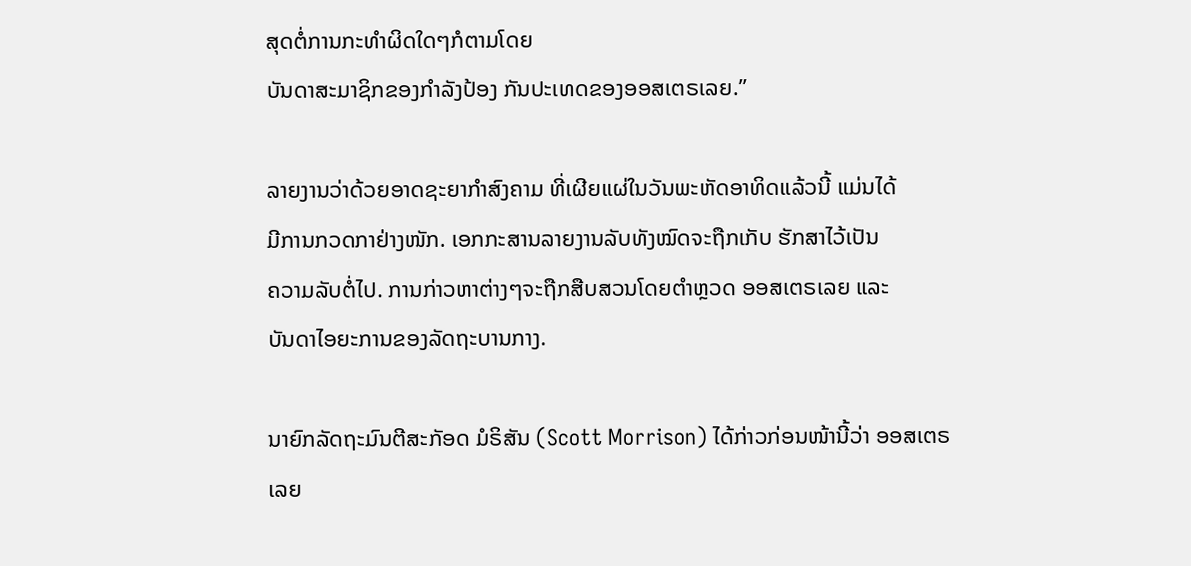ສຸດຕໍ່ການກະທຳຜິດໃດໆກໍຕາມໂດຍ
ບັນດາສະມາຊິກຂອງກຳລັງປ້ອງ ກັນປະເທດຂອງອອສເຕຣເລຍ.”

ລາຍງານວ່າດ້ວຍອາດຊະຍາກຳສົງຄາມ ທີ່ເຜີຍແຜ່ໃນວັນພະຫັດອາທິດແລ້ວນີ້ ແມ່ນໄດ້
ມີການກວດກາຢ່າງໜັກ. ເອກກະສານລາຍງານລັບທັງໝົດຈະຖືກເກັບ ຮັກສາໄວ້ເປັນ
ຄວາມລັບຕໍ່ໄປ. ການກ່າວຫາຕ່າງໆຈະຖືກສືບສວນໂດຍຕຳຫຼວດ ອອສເຕຣເລຍ ແລະ
ບັນດາໄອຍະການຂອງລັດຖະບານກາງ.

ນາຍົກລັດຖະມົນຕີສະກັອດ ມໍຣິສັນ (Scott Morrison) ໄດ້ກ່າວກ່ອນໜ້ານີ້ວ່າ ອອສເຕຣ
ເລຍ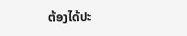ຕ້ອງໄດ້ປະ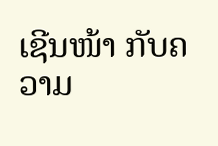ເຊີນໜ້າ ກັບຄວາມ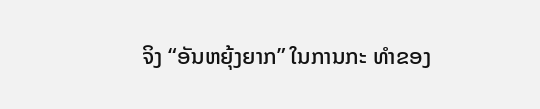ຈິງ “ອັນຫຍຸ້ງຍາກ” ໃນການກະ ທຳຂອງ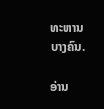ທະຫານ
ບາງຄົນ.

ອ່ານ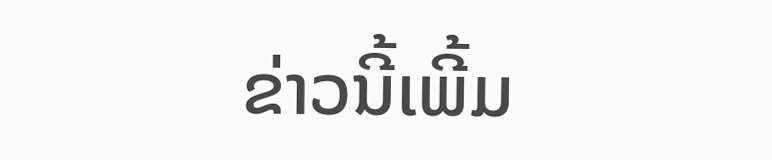ຂ່າວນີ້ເພີ້ມ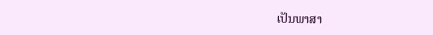ເປັນພາສາ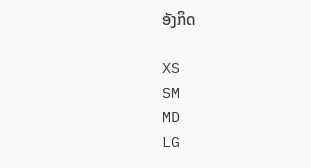ອັງກິດ

XS
SM
MD
LG